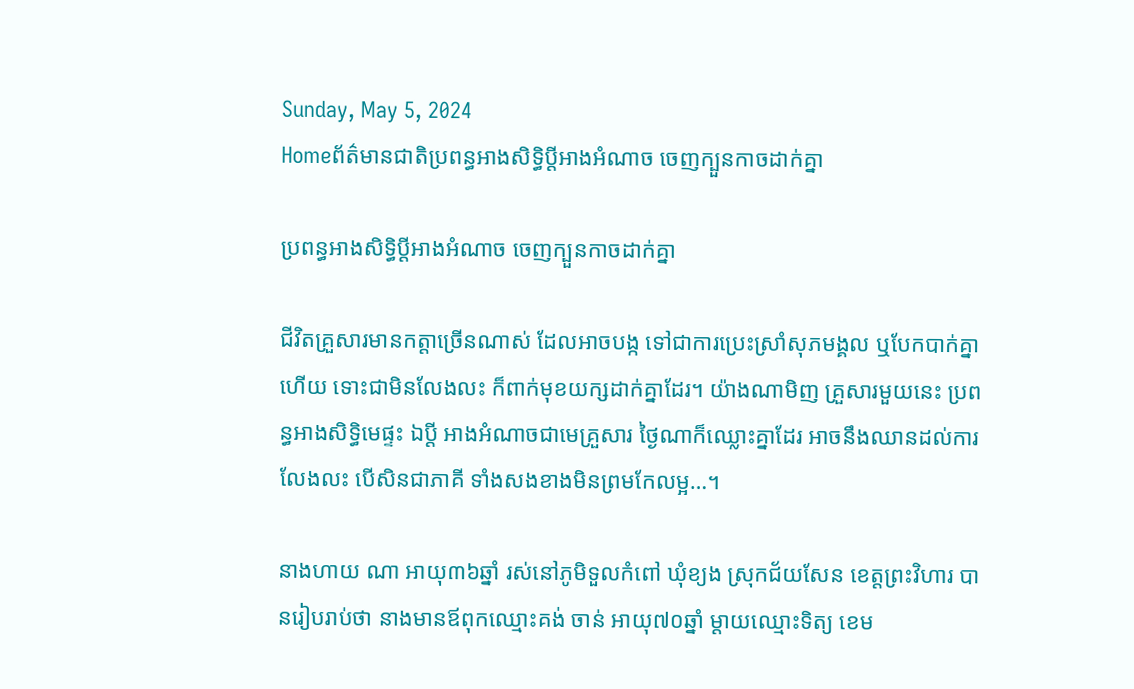Sunday, May 5, 2024
Homeព័ត៌មានជាតិប្រពន្ធអាងសិទ្ធិប្តីអាងអំណាច ចេញក្បួនកាចដាក់គ្នា

ប្រពន្ធអាងសិទ្ធិប្តីអាងអំណាច ចេញក្បួនកាចដាក់គ្នា

ជីវិតគ្រួសារមានកត្តាច្រើនណាស់ ដែលអាចបង្ក ទៅជាការប្រេះស្រាំសុភមង្គល ឬបែកបាក់គ្នាហើយ ទោះជាមិនលែងលះ ក៏ពាក់មុខយក្សដាក់គ្នាដែរ។ យ៉ាងណាមិញ គ្រួសារមួយនេះ ប្រពន្ធអាងសិទ្ធិមេផ្ទះ ឯប្តី អាងអំណាចជាមេគ្រួសារ ថ្ងៃណាក៏ឈ្លោះគ្នាដែរ អាចនឹងឈានដល់ការលែងលះ បើសិនជាភាគី ទាំងសងខាងមិនព្រមកែលម្អ…។

នាងហាយ ណា អាយុ៣៦ឆ្នាំ រស់នៅភូមិទួលកំពៅ ឃុំខ្យង ស្រុកជ័យសែន ខេត្តព្រះវិហារ បានរៀបរាប់ថា នាងមានឪពុកឈ្មោះគង់ ចាន់ អាយុ៧០ឆ្នាំ ម្តាយឈ្មោះទិត្យ ខេម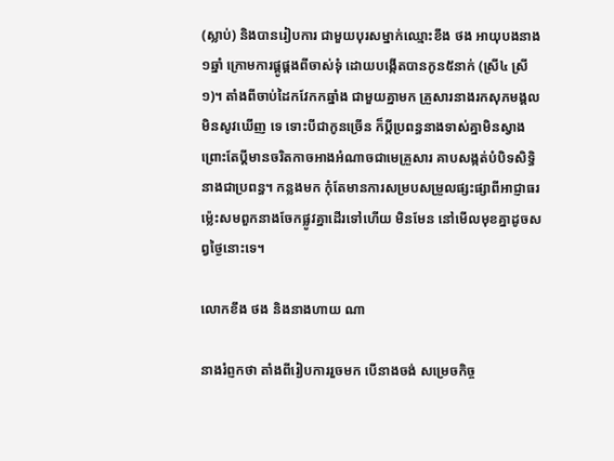(ស្លាប់) និងបានរៀបការ ជាមួយបុរសម្នាក់ឈ្មោះខឹង ថង អាយុបងនាង១ឆ្នាំ ក្រោមការផ្គូផ្គងពីចាស់ទុំ ដោយបង្កើតបានកូន៥នាក់ (ស្រី៤ ស្រី១)។ តាំងពីចាប់ដៃកវែកកឆ្នាំង ជាមួយគ្នាមក គ្រួសារនាងរកសុភមង្គលមិនសូវឃើញ ទេ ទោះបីជាកូនច្រើន ក៏ប្តីប្រពន្ធនាងទាស់គ្នាមិនស្វាង ព្រោះតែប្តីមានចរិតកាចអាងអំណាចជាមេគ្រួសារ គាបសង្កត់បំបិទសិទ្ធិនាងជាប្រពន្ធ។ កន្លងមក កុំតែមានការសម្របសម្រួលផ្សះផ្សាពីអាជ្ញាធរ ម៉្លេះសមពួកនាងចែកផ្លូវគ្នាដើរទៅហើយ មិនមែន នៅមើលមុខគ្នាដូចសព្វថ្ងៃនោះទេ។

លោកខឹង ថង និងនាងហាយ ណា

នាងរំព្ញកថា តាំងពីរៀបការរួចមក បើនាងចង់ សម្រេចកិច្ច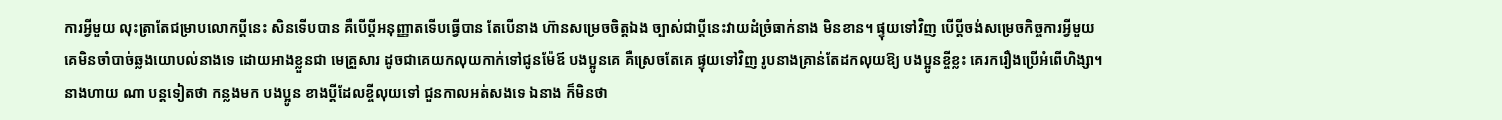ការអ្វីមួយ លុះត្រាតែជម្រាបលោកប្តីនេះ សិនទើបបាន គឺបើប្តីអនុញ្ញាតទើបធ្វើបាន តែបើនាង ហ៊ានសម្រេចចិត្តឯង ច្បាស់ជាប្តីនេះវាយដំច្រំធាក់នាង មិនខាន។ ផ្ទុយទៅវិញ បើប្តីចង់សម្រេចកិច្ចការអ្វីមួយ គេមិនចាំបាច់ឆ្លងយោបល់នាងទេ ដោយអាងខ្លួនជា មេគ្រួសារ ដូចជាគេយកលុយកាក់ទៅជូនម៉ែឪ បងប្អូនគេ គឺស្រេចតែគេ ផ្ទុយទៅវិញ រូបនាងគ្រាន់តែដកលុយឱ្យ បងប្អូនខ្ចីខ្លះ គេរករឿងប្រើអំពើហិង្សា។
នាងហាយ ណា បន្តទៀតថា កន្លងមក បងប្អូន ខាងប្តីដែលខ្ចីលុយទៅ ជួនកាលអត់សងទេ ឯនាង ក៏មិនថា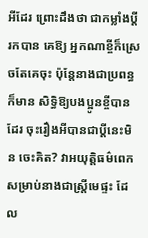អីដែរ ព្រោះដឹងថា ជាកម្លាំងប្តីរកបាន គេឱ្យ អ្នកណាខ្ចីក៏ស្រេចតែគេចុះ ប៉ុន្តែនាងជាប្រពន្ធក៏មាន សិទ្ធិឱ្យបងប្អូនខ្ចីបានដែរ ចុះរឿងអីបានជាប្តីនេះមិន ចេះគិត? វាអយុត្តិធម៌ពេក សម្រាប់នាងជាស្ត្រីមេផ្ទះ ដែល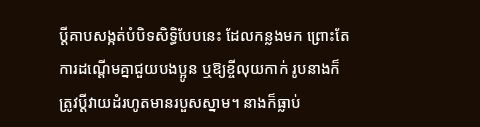ប្តីគាបសង្កត់បំបិទសិទ្ធិបែបនេះ ដែលកន្លងមក ព្រោះតែការដណ្តើមគ្នាជួយបងប្អូន ឬឱ្យខ្ចីលុយកាក់ រូបនាងក៏ត្រូវប្តីវាយដំរហូតមានរបួសស្នាម។ នាងក៏ធ្លាប់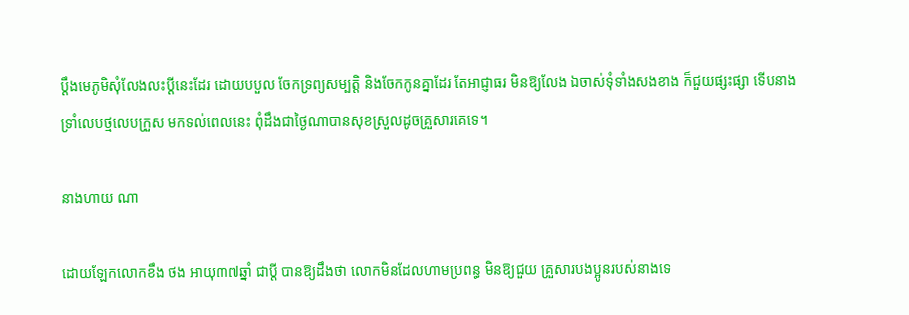ប្តឹងមេភូមិសុំលែងលះប្តីនេះដែរ ដោយបបួល ចែកទ្រព្យសម្បត្តិ និងចែកកូនគ្នាដែរ តែអាជ្ញាធរ មិនឱ្យលែង ឯចាស់ទុំទាំងសងខាង ក៏ជួយផ្សះផ្សា ទើបនាងទ្រាំលេបថ្មលេបក្រួស មកទល់ពេលនេះ ពុំដឹងជាថ្ងៃណាបានសុខស្រួលដូចគ្រួសារគេទេ។

នាងហាយ ណា

ដោយឡែកលោកខឹង ថង អាយុ៣៧ឆ្នាំ ជាប្តី បានឱ្យដឹងថា លោកមិនដែលហាមប្រពន្ធ មិនឱ្យជួយ គ្រួសារបងប្អូនរបស់នាងទេ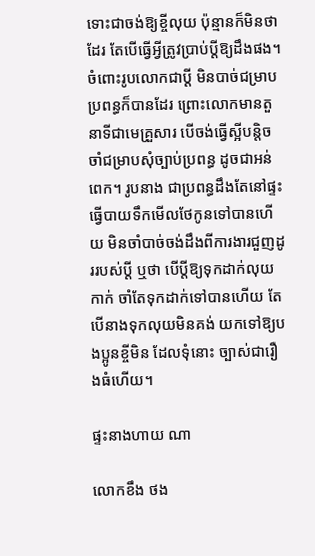ទោះជាចង់ឱ្យខ្ចីលុយ ប៉ុន្មានក៏មិនថាដែរ តែបើធ្វើអ្វីត្រូវប្រាប់ប្តីឱ្យដឹងផង។ ចំពោះរូបលោកជាប្តី មិនបាច់ជម្រាបប្រពន្ធក៏បានដែរ ព្រោះលោកមានតួនាទីជាមេគ្រួសារ បើចង់ធ្វើស្អីបន្តិច ចាំជម្រាបសុំច្បាប់ប្រពន្ធ ដូចជាអន់ពេក។ រូបនាង ជាប្រពន្ធដឹងតែនៅផ្ទះ ធ្វើបាយទឹកមើលថែកូនទៅបានហើយ មិនចាំបាច់ចង់ដឹងពីការងារជួញដូររបស់ប្តី ឬថា បើប្តីឱ្យទុកដាក់លុយកាក់ ចាំតែទុកដាក់ទៅបានហើយ តែបើនាងទុកលុយមិនគង់ យកទៅឱ្យបងប្អូនខ្ចីមិន ដែលទុំនោះ ច្បាស់ជារឿងធំហើយ។

ផ្ទះនាងហាយ ណា

លោកខឹង ថង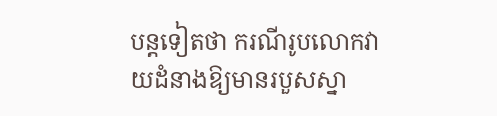បន្តទៀតថា ករណីរូបលោកវាយដំនាងឱ្យមានរបួសស្នា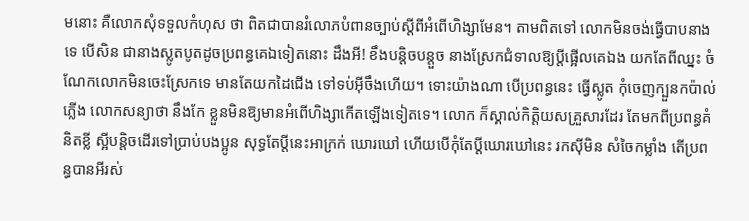មនោះ គឺលោកសុំទទួលកំហុស ថា ពិតជាបានរំលោភបំពានច្បាប់ស្តីពីអំពើហិង្សាមែន។ តាមពិតទៅ លោកមិនចង់ធ្វើបាបនាងទេ បើសិន ជានាងស្លូតបូតដូចប្រពន្ធគេឯទៀតនោះ ដឹងអី! ខឹងបន្តិចបន្តួច នាងស្រែកជំទាលឱ្យប្តីផ្អើលគេឯង យកតែពីឈ្នះ ចំណែកលោកមិនចេះស្រែកទេ មានតែយកដៃជើង ទៅទប់អ៊ីចឹងហើយ។ ទោះយ៉ាងណា បើប្រពន្ធនេះ ធ្វើស្លូត កុំចេញក្បួនកប៉ាល់ភ្លើង លោកសន្យាថា នឹងកែ ខ្លួនមិនឱ្យមានអំពើហិង្សាកើតឡើងទៀតទេ។ លោក ក៏ស្គាល់កិត្តិយសគ្រួសារដែរ តែមកពីប្រពន្ធគំនិតខ្លី ស្អីបន្តិចដើរទៅប្រាប់បងប្អូន សុទ្ធតែប្តីនេះអាក្រក់ ឃោរឃៅ ហើយបើកុំតែប្តីឃោរឃៅនេះ រកស៊ីមិន សំចៃកម្លាំង តើប្រពន្ធបានអីរស់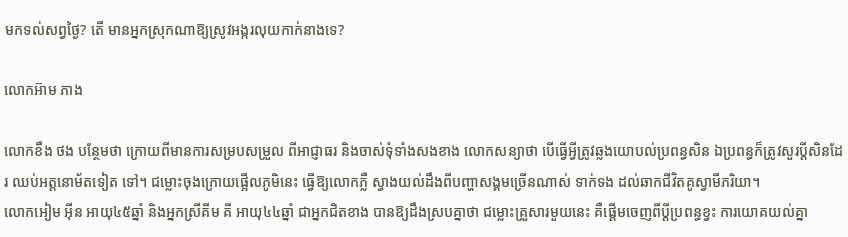មកទល់សព្វថ្ងៃ? តើ មានអ្នកស្រុកណាឱ្យស្រូវអង្ករលុយកាក់នាងទេ?

លោកអ៊ាម ភាង

លោកខឹង ថង បន្ថែមថា ក្រោយពីមានការសម្របសម្រួល ពីអាជ្ញាធរ និងចាស់ទុំទាំងសងខាង លោកសន្យាថា បើធ្វើអ្វីត្រូវឆ្លងយោបល់ប្រពន្ធសិន ឯប្រពន្ធក៏ត្រូវសួរប្តីសិនដែរ ឈប់អត្តនោម័តទៀត ទៅ។ ជម្លោះចុងក្រោយផ្អើលភូមិនេះ ធ្វើឱ្យលោកភ្លឺ ស្វាងយល់ដឹងពីបញ្ហាសង្គមច្រើនណាស់ ទាក់ទង ដល់ឆាកជីវិតគូស្វាមីភរិយា។
លោកអៀម អ៊ីន អាយុ៤៥ឆ្នាំ និងអ្នកស្រីគីម គី អាយុ៤៤ឆ្នាំ ជាអ្នកជិតខាង បានឱ្យដឹងស្របគ្នាថា ជម្លោះគ្រួសារមួយនេះ គឺផ្តើមចេញពីប្តីប្រពន្ធខ្វះ ការយោគយល់គ្នា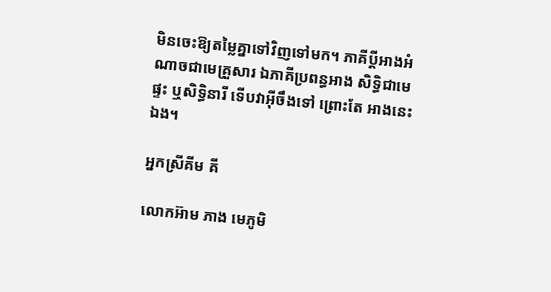មិនចេះឱ្យតម្លៃគ្នាទៅវិញទៅមក។ ភាគីប្តីអាងអំណាចជាមេគ្រួសារ ឯភាគីប្រពន្ធអាង សិទ្ធិជាមេផ្ទះ ឬសិទ្ធិនារី ទើបវាអ៊ីចឹងទៅ ព្រោះតែ អាងនេះឯង។

អ្នកស្រីគីម គី

លោកអ៊ាម ភាង មេភូមិ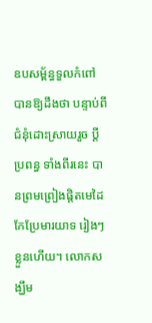ឧបសម្ព័ន្ធទួលកំពៅ បានឱ្យដឹងថា បន្ទាប់ពីជំនុំដោះស្រាយរួច ប្តីប្រពន្ធ ទាំងពីរនេះ បានព្រមព្រៀងផ្តិតមេដៃកែប្រែមារយាទ រៀងៗខ្លួនហើយ។ លោកសង្ឃឹម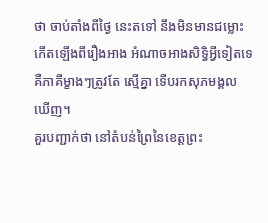ថា ចាប់តាំងពីថ្ងៃ នេះតទៅ នឹងមិនមានជម្លោះកើតឡើងពីរឿងអាង អំណាចអាងសិទ្ធិអ្វីទៀតទេ គឺភាគីម្ខាងៗត្រូវតែ ស្មើគ្នា ទើបរកសុភមង្គលឃើញ។
គួរបញ្ជាក់ថា នៅតំបន់ព្រៃនៃខេត្តព្រះ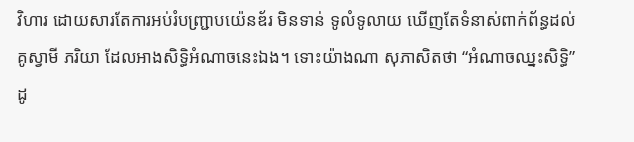វិហារ ដោយសារតែការអប់រំបញ្ជ្រាបយ៉េនឌ័រ មិនទាន់ ទូលំទូលាយ ឃើញតែទំនាស់ពាក់ព័ន្ធដល់គូស្វាមី ភរិយា ដែលអាងសិទ្ធិអំណាចនេះឯង។ ទោះយ៉ាងណា សុភាសិតថា “អំណាចឈ្នះសិទ្ធិ” ដូ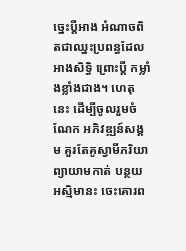ច្នេះប្តីអាង អំណាចពិតជាឈ្នះប្រពន្ធដែលអាងសិទ្ធិ ព្រោះប្តី កម្លាំងខ្លាំងជាង។ ហេតុនេះ ដើម្បីចូលរួមចំណែក អភិវឌ្ឍន៍សង្គម គួរតែគូស្វាមីភរិយាព្យាយាមកាត់ បន្ថយអស្មិមានះ ចេះគោរព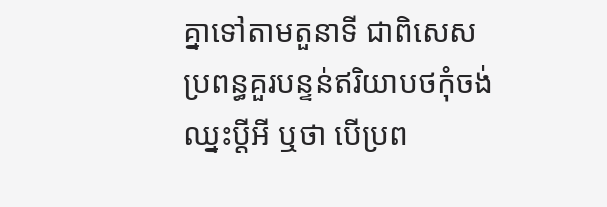គ្នាទៅតាមតួនាទី ជាពិសេស ប្រពន្ធគួរបន្ទន់ឥរិយាបថកុំចង់ឈ្នះប្តីអី ឬថា បើប្រព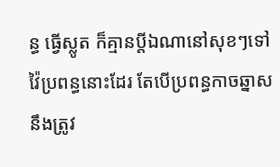ន្ធ ធ្វើស្លូត ក៏គ្មានប្តីឯណានៅសុខៗទៅវ៉ៃប្រពន្ធនោះដែរ តែបើប្រពន្ធកាចឆ្នាស នឹងត្រូវ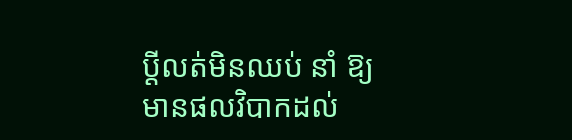ប្តីលត់មិនឈប់ នាំ ឱ្យមានផលវិបាកដល់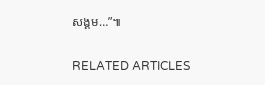សង្គម…”៕

RELATED ARTICLES